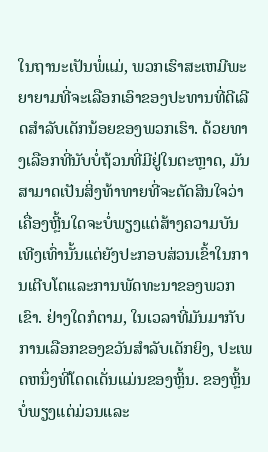ໃນຖານະເປັນພໍ່ແມ່, ພວກເຮົາສະເຫມີພະຍາຍາມທີ່ຈະເລືອກເອົາຂອງປະທານທີ່ດີເລີດສໍາລັບເດັກນ້ອຍຂອງພວກເຮົາ. ດ້ວຍທາງເລືອກທີ່ນັບບໍ່ຖ້ວນທີ່ມີຢູ່ໃນຕະຫຼາດ, ມັນສາມາດເປັນສິ່ງທ້າທາຍທີ່ຈະຕັດສິນໃຈວ່າເຄື່ອງຫຼີ້ນໃດຈະບໍ່ພຽງແຕ່ສ້າງຄວາມບັນເທີງເທົ່ານັ້ນແຕ່ຍັງປະກອບສ່ວນເຂົ້າໃນການເຕີບໂຕແລະການພັດທະນາຂອງພວກເຂົາ. ຢ່າງໃດກໍຕາມ, ໃນເວລາທີ່ມັນມາກັບການເລືອກຂອງຂວັນສໍາລັບເດັກຍິງ, ປະເພດຫນຶ່ງທີ່ໂດດເດັ່ນແມ່ນຂອງຫຼິ້ນ. ຂອງຫຼິ້ນບໍ່ພຽງແຕ່ມ່ວນແລະ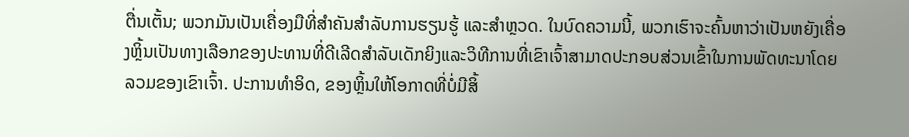ຕື່ນເຕັ້ນ; ພວກມັນເປັນເຄື່ອງມືທີ່ສຳຄັນສຳລັບການຮຽນຮູ້ ແລະສຳຫຼວດ. ໃນບົດຄວາມນີ້, ພວກເຮົາຈະຄົ້ນຫາວ່າເປັນຫຍັງເຄື່ອງຫຼິ້ນເປັນທາງເລືອກຂອງປະທານທີ່ດີເລີດສໍາລັບເດັກຍິງແລະວິທີການທີ່ເຂົາເຈົ້າສາມາດປະກອບສ່ວນເຂົ້າໃນການພັດທະນາໂດຍລວມຂອງເຂົາເຈົ້າ. ປະການທໍາອິດ, ຂອງຫຼິ້ນໃຫ້ໂອກາດທີ່ບໍ່ມີສິ້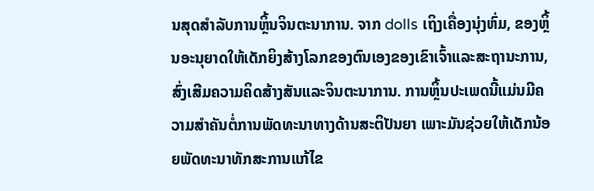ນສຸດສໍາລັບການຫຼິ້ນຈິນຕະນາການ. ຈາກ dolls ເຖິງເຄື່ອງນຸ່ງຫົ່ມ, ຂອງຫຼິ້ນອະນຸຍາດໃຫ້ເດັກຍິງສ້າງໂລກຂອງຕົນເອງຂອງເຂົາເຈົ້າແລະສະຖານະການ, ສົ່ງເສີມຄວາມຄິດສ້າງສັນແລະຈິນຕະນາການ. ການຫຼິ້ນປະເພດນີ້ແມ່ນມີຄວາມສຳຄັນຕໍ່ການພັດທະນາທາງດ້ານສະຕິປັນຍາ ເພາະມັນຊ່ວຍໃຫ້ເດັກນ້ອຍພັດທະນາທັກສະການແກ້ໄຂ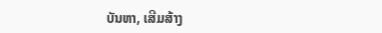ບັນຫາ, ເສີມສ້າງ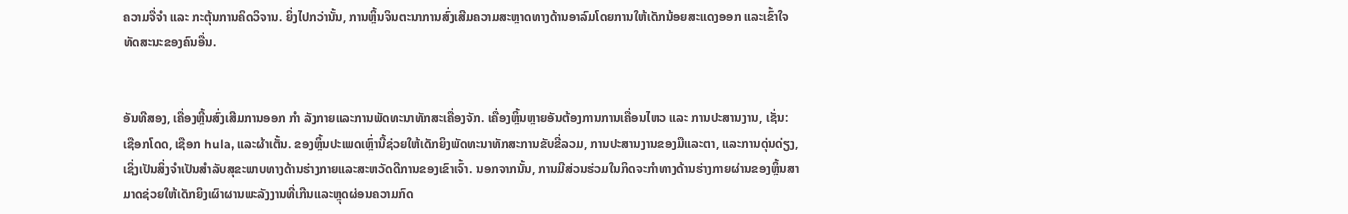ຄວາມຈື່ຈຳ ແລະ ກະຕຸ້ນການຄິດວິຈານ. ຍິ່ງໄປກວ່ານັ້ນ, ການຫຼິ້ນຈິນຕະນາການສົ່ງເສີມຄວາມສະຫຼາດທາງດ້ານອາລົມໂດຍການໃຫ້ເດັກນ້ອຍສະແດງອອກ ແລະເຂົ້າໃຈທັດສະນະຂອງຄົນອື່ນ.


ອັນທີສອງ, ເຄື່ອງຫຼີ້ນສົ່ງເສີມການອອກ ກຳ ລັງກາຍແລະການພັດທະນາທັກສະເຄື່ອງຈັກ. ເຄື່ອງຫຼິ້ນຫຼາຍອັນຕ້ອງການການເຄື່ອນໄຫວ ແລະ ການປະສານງານ, ເຊັ່ນ: ເຊືອກໂດດ, ເຊືອກ hula, ແລະຜ້າເຕັ້ນ. ຂອງຫຼິ້ນປະເພດເຫຼົ່ານີ້ຊ່ວຍໃຫ້ເດັກຍິງພັດທະນາທັກສະການຂັບຂີ່ລວມ, ການປະສານງານຂອງມືແລະຕາ, ແລະການດຸ່ນດ່ຽງ, ເຊິ່ງເປັນສິ່ງຈໍາເປັນສໍາລັບສຸຂະພາບທາງດ້ານຮ່າງກາຍແລະສະຫວັດດີການຂອງເຂົາເຈົ້າ. ນອກຈາກນັ້ນ, ການມີສ່ວນຮ່ວມໃນກິດຈະກໍາທາງດ້ານຮ່າງກາຍຜ່ານຂອງຫຼິ້ນສາມາດຊ່ວຍໃຫ້ເດັກຍິງເຜົາຜານພະລັງງານທີ່ເກີນແລະຫຼຸດຜ່ອນຄວາມກົດ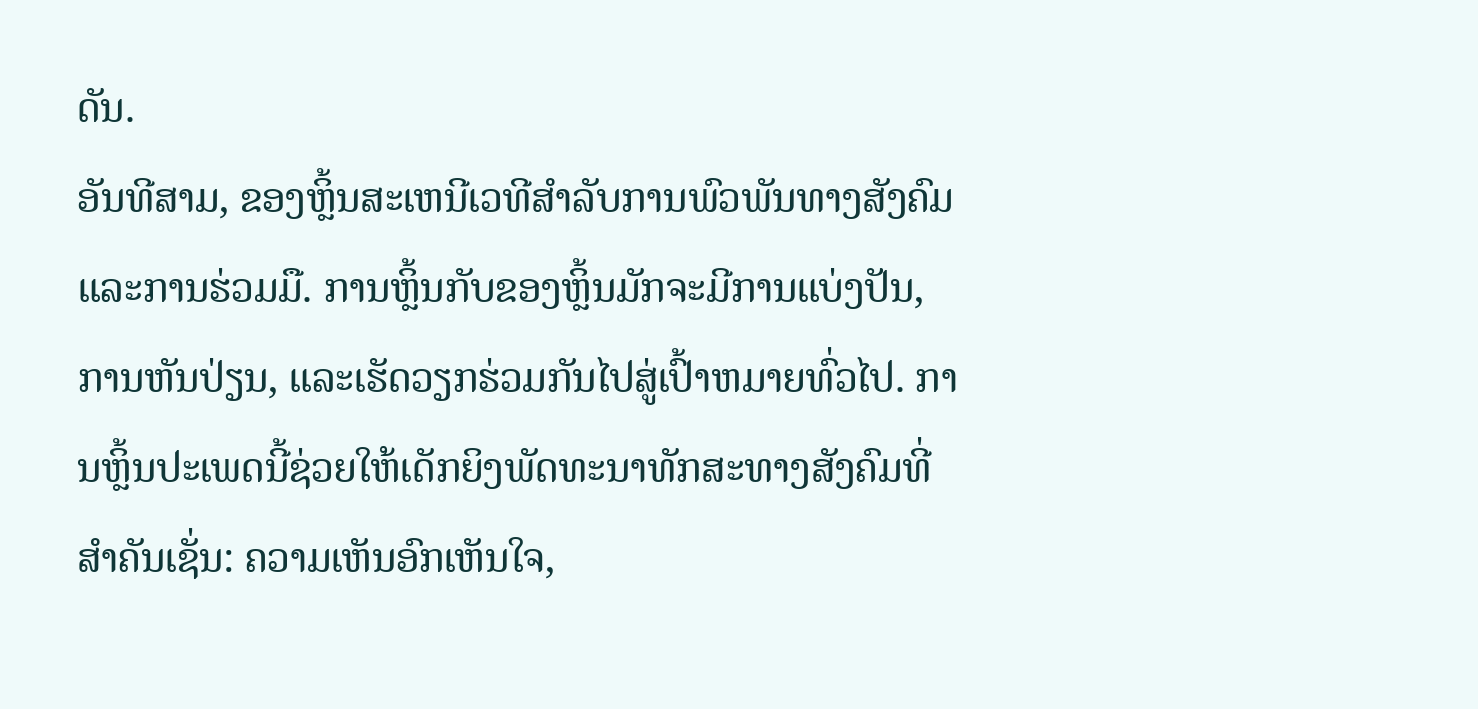ດັນ.
ອັນທີສາມ, ຂອງຫຼິ້ນສະເຫນີເວທີສໍາລັບການພົວພັນທາງສັງຄົມແລະການຮ່ວມມື. ການຫຼິ້ນກັບຂອງຫຼິ້ນມັກຈະມີການແບ່ງປັນ, ການຫັນປ່ຽນ, ແລະເຮັດວຽກຮ່ວມກັນໄປສູ່ເປົ້າຫມາຍທົ່ວໄປ. ການຫຼິ້ນປະເພດນີ້ຊ່ວຍໃຫ້ເດັກຍິງພັດທະນາທັກສະທາງສັງຄົມທີ່ສໍາຄັນເຊັ່ນ: ຄວາມເຫັນອົກເຫັນໃຈ,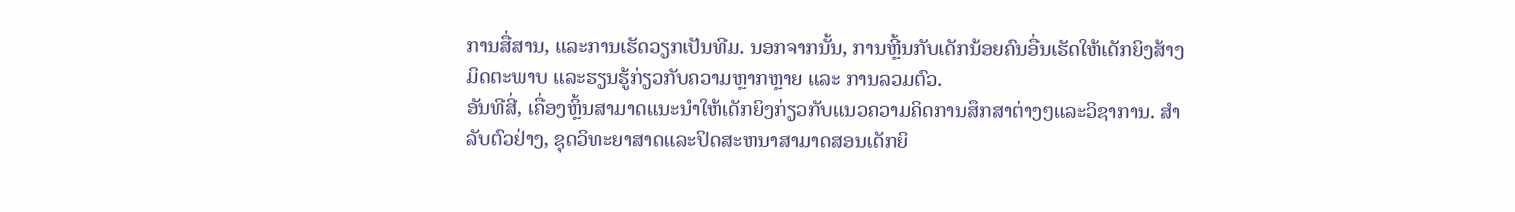ການສື່ສານ, ແລະການເຮັດວຽກເປັນທີມ. ນອກຈາກນັ້ນ, ການຫຼີ້ນກັບເດັກນ້ອຍຄົນອື່ນເຮັດໃຫ້ເດັກຍິງສ້າງມິດຕະພາບ ແລະຮຽນຮູ້ກ່ຽວກັບຄວາມຫຼາກຫຼາຍ ແລະ ການລວມຕົວ.
ອັນທີສີ່, ເຄື່ອງຫຼິ້ນສາມາດແນະນໍາໃຫ້ເດັກຍິງກ່ຽວກັບແນວຄວາມຄິດການສຶກສາຕ່າງໆແລະວິຊາການ. ສໍາລັບຕົວຢ່າງ, ຊຸດວິທະຍາສາດແລະປິດສະຫນາສາມາດສອນເດັກຍິ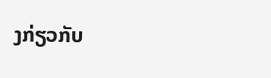ງກ່ຽວກັບ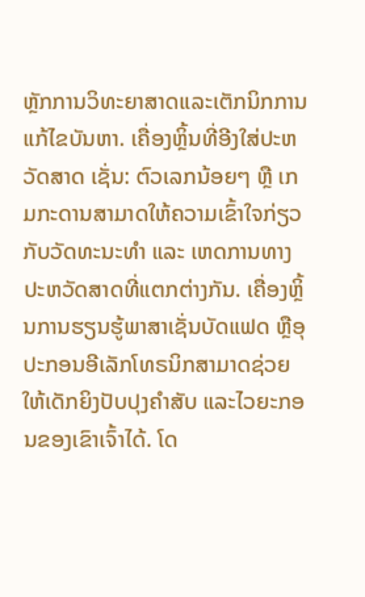ຫຼັກການວິທະຍາສາດແລະເຕັກນິກການແກ້ໄຂບັນຫາ. ເຄື່ອງຫຼິ້ນທີ່ອີງໃສ່ປະຫວັດສາດ ເຊັ່ນ: ຕົວເລກນ້ອຍໆ ຫຼື ເກມກະດານສາມາດໃຫ້ຄວາມເຂົ້າໃຈກ່ຽວກັບວັດທະນະທຳ ແລະ ເຫດການທາງປະຫວັດສາດທີ່ແຕກຕ່າງກັນ. ເຄື່ອງຫຼິ້ນການຮຽນຮູ້ພາສາເຊັ່ນບັດແຟດ ຫຼືອຸປະກອນອີເລັກໂທຣນິກສາມາດຊ່ວຍໃຫ້ເດັກຍິງປັບປຸງຄຳສັບ ແລະໄວຍະກອນຂອງເຂົາເຈົ້າໄດ້. ໂດ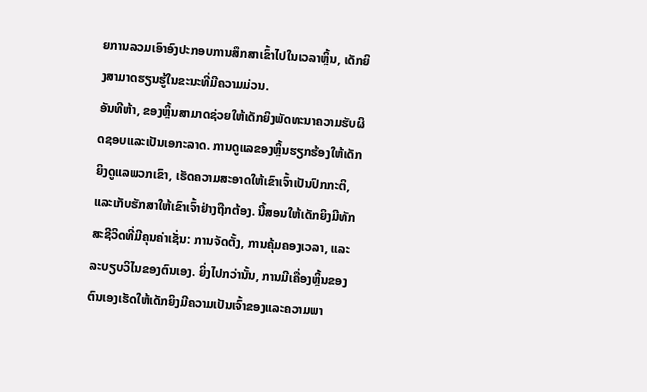ຍການລວມເອົາອົງປະກອບການສຶກສາເຂົ້າໄປໃນເວລາຫຼິ້ນ, ເດັກຍິງສາມາດຮຽນຮູ້ໃນຂະນະທີ່ມີຄວາມມ່ວນ.
ອັນທີຫ້າ, ຂອງຫຼິ້ນສາມາດຊ່ວຍໃຫ້ເດັກຍິງພັດທະນາຄວາມຮັບຜິດຊອບແລະເປັນເອກະລາດ. ການດູແລຂອງຫຼິ້ນຮຽກຮ້ອງໃຫ້ເດັກຍິງດູແລພວກເຂົາ, ເຮັດຄວາມສະອາດໃຫ້ເຂົາເຈົ້າເປັນປົກກະຕິ, ແລະເກັບຮັກສາໃຫ້ເຂົາເຈົ້າຢ່າງຖືກຕ້ອງ. ນີ້ສອນໃຫ້ເດັກຍິງມີທັກສະຊີວິດທີ່ມີຄຸນຄ່າເຊັ່ນ: ການຈັດຕັ້ງ, ການຄຸ້ມຄອງເວລາ, ແລະລະບຽບວິໄນຂອງຕົນເອງ. ຍິ່ງໄປກວ່ານັ້ນ, ການມີເຄື່ອງຫຼິ້ນຂອງຕົນເອງເຮັດໃຫ້ເດັກຍິງມີຄວາມເປັນເຈົ້າຂອງແລະຄວາມພາ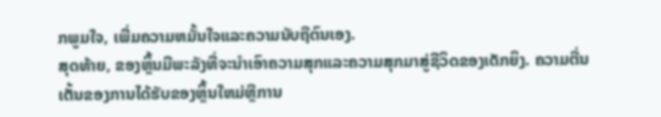ກພູມໃຈ, ເພີ່ມຄວາມຫມັ້ນໃຈແລະຄວາມນັບຖືຕົນເອງ.
ສຸດທ້າຍ, ຂອງຫຼິ້ນມີພະລັງທີ່ຈະນໍາເອົາຄວາມສຸກແລະຄວາມສຸກມາສູ່ຊີວິດຂອງເດັກຍິງ. ຄວາມຕື່ນເຕັ້ນຂອງການໄດ້ຮັບຂອງຫຼິ້ນໃຫມ່ຫຼືການ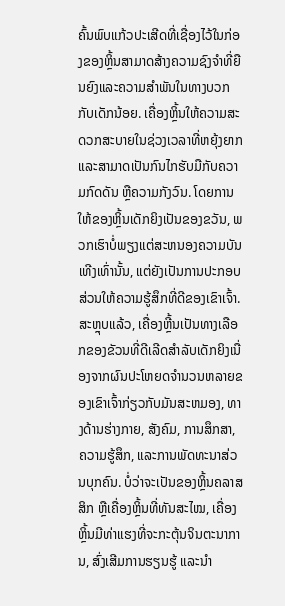ຄົ້ນພົບແກ້ວປະເສີດທີ່ເຊື່ອງໄວ້ໃນກ່ອງຂອງຫຼິ້ນສາມາດສ້າງຄວາມຊົງຈໍາທີ່ຍືນຍົງແລະຄວາມສໍາພັນໃນທາງບວກກັບເດັກນ້ອຍ. ເຄື່ອງຫຼິ້ນໃຫ້ຄວາມສະດວກສະບາຍໃນຊ່ວງເວລາທີ່ຫຍຸ້ງຍາກ ແລະສາມາດເປັນກົນໄກຮັບມືກັບຄວາມກົດດັນ ຫຼືຄວາມກັງວົນ. ໂດຍການໃຫ້ຂອງຫຼິ້ນເດັກຍິງເປັນຂອງຂວັນ, ພວກເຮົາບໍ່ພຽງແຕ່ສະຫນອງຄວາມບັນເທີງເທົ່ານັ້ນ, ແຕ່ຍັງເປັນການປະກອບສ່ວນໃຫ້ຄວາມຮູ້ສຶກທີ່ດີຂອງເຂົາເຈົ້າ.
ສະຫຼຸບແລ້ວ, ເຄື່ອງຫຼີ້ນເປັນທາງເລືອກຂອງຂັວນທີ່ດີເລີດສໍາລັບເດັກຍິງເນື່ອງຈາກຜົນປະໂຫຍດຈໍານວນຫລາຍຂອງເຂົາເຈົ້າກ່ຽວກັບມັນສະຫມອງ, ທາງດ້ານຮ່າງກາຍ, ສັງຄົມ, ການສຶກສາ, ຄວາມຮູ້ສຶກ, ແລະການພັດທະນາສ່ວນບຸກຄົນ. ບໍ່ວ່າຈະເປັນຂອງຫຼິ້ນຄລາສສິກ ຫຼືເຄື່ອງຫຼິ້ນທີ່ທັນສະໄໝ, ເຄື່ອງຫຼິ້ນມີທ່າແຮງທີ່ຈະກະຕຸ້ນຈິນຕະນາການ, ສົ່ງເສີມການຮຽນຮູ້ ແລະນໍາ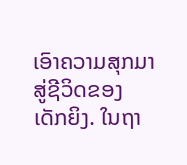ເອົາຄວາມສຸກມາສູ່ຊີວິດຂອງເດັກຍິງ. ໃນຖາ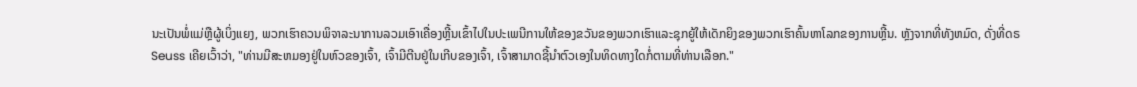ນະເປັນພໍ່ແມ່ຫຼືຜູ້ເບິ່ງແຍງ, ພວກເຮົາຄວນພິຈາລະນາການລວມເອົາເຄື່ອງຫຼີ້ນເຂົ້າໄປໃນປະເພນີການໃຫ້ຂອງຂວັນຂອງພວກເຮົາແລະຊຸກຍູ້ໃຫ້ເດັກຍິງຂອງພວກເຮົາຄົ້ນຫາໂລກຂອງການຫຼີ້ນ. ຫຼັງຈາກທີ່ທັງຫມົດ, ດັ່ງທີ່ດຣ Seuss ເຄີຍເວົ້າວ່າ, "ທ່ານມີສະຫມອງຢູ່ໃນຫົວຂອງເຈົ້າ, ເຈົ້າມີຕີນຢູ່ໃນເກີບຂອງເຈົ້າ, ເຈົ້າສາມາດຊີ້ນໍາຕົວເອງໃນທິດທາງໃດກໍ່ຕາມທີ່ທ່ານເລືອກ."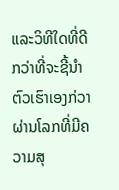ແລະວິທີໃດທີ່ດີກວ່າທີ່ຈະຊີ້ນໍາຕົວເຮົາເອງກ່ວາຜ່ານໂລກທີ່ມີຄວາມສຸ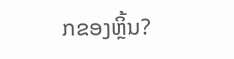ກຂອງຫຼິ້ນ?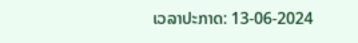ເວລາປະກາດ: 13-06-2024